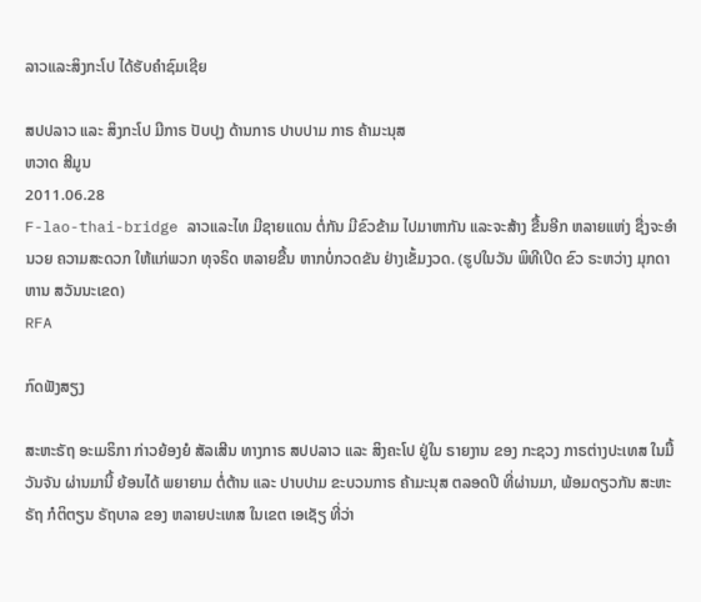ລາວແລະສິງກະໂປ ໄດ້ຮັບຄໍາຊົມເຊີຍ

ສປປລາວ ແລະ ສິງກະໂປ ມີກາຣ ປັບປຸງ ດ້ານກາຣ ປາບປາມ ກາຣ ຄ້າມະນຸສ
ຫວາດ ສີມູນ
2011.06.28
F-lao-thai-bridge ລາວແລະໄທ ມີຊາຍແດນ ຕໍ່ກັນ ມີຂົວຂ້າມ ໄປມາຫາກັນ ແລະຈະສ້າງ ຂື້ນອີກ ຫລາຍແຫ່ງ ຊື່ງຈະອໍານວຍ ຄວາມສະດວກ ໃຫ້ແກ່ພວກ ທຸຈຣິດ ຫລາຍຂື້ນ ຫາກບໍ່ກວດຂັນ ຢ່າງເຂັ້ມງວດ. (ຮູປໃນວັນ ພິທີເປີດ ຂົວ ຣະຫວ່າງ ມຸກດາຫານ ສວັນນະເຂດ)
RFA

ກົດຟັງສຽງ

ສະຫະຣັຖ ອະເມຣິກາ ກ່າວຍ້ອງຍໍ ສັລເສີນ ທາງກາຣ ສປປລາວ ແລະ ສິງຄະໂປ ຢູ່ໃນ ຣາຍງານ ຂອງ ກະຊວງ ກາຣຕ່າງປະເທສ ໃນມື້ ວັນຈັນ ຜ່ານມານີ້ ຍ້ອນໄດ້ ພຍາຍາມ ຕໍ່ຕ້ານ ແລະ ປາບປາມ ຂະບວນກາຣ ຄ້າມະນຸສ ຕລອດປີ ທີ່ຜ່ານມາ, ພ້ອມດຽວກັນ ສະຫະຣັຖ ກໍຕິຕຽນ ຣັຖບາລ ຂອງ ຫລາຍປະເທສ ໃນເຂຕ ເອເຊັຽ ທີ່ວ່າ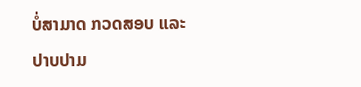ບໍ່ສາມາດ ກວດສອບ ແລະ ປາບປາມ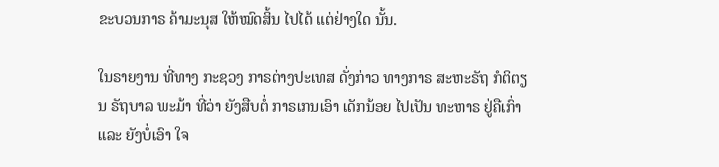ຂະບວນກາຣ ຄ້າມະນຸສ ໃຫ້ໝົດສິ້ນ ໄປໄດ້ ແຕ່ຢ່າງໃດ ນັ້ນ.

ໃນຣາຍງານ ທີ່ທາງ ກະຊວງ ກາຣຕ່າງປະເທສ ດັ່ງກ່າວ ທາງກາຣ ສະຫະຣັຖ ກໍຕິຕຽນ ຣັຖບາລ ພະມ້າ ທີ່ວ່າ ຍັງສືບຕໍ່ ກາຣເກນເອົາ ເດັກນ້ອຍ ໄປເປັນ ທະຫາຣ ຢູ່ຄືເກົ່າ ແລະ ຍັງບໍ່ເອົາ ໃຈ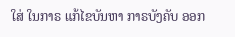ໃສ່ ໃນກາຣ ແກ້ໄຂບັນຫາ ກາຣບັງຄັບ ອອກ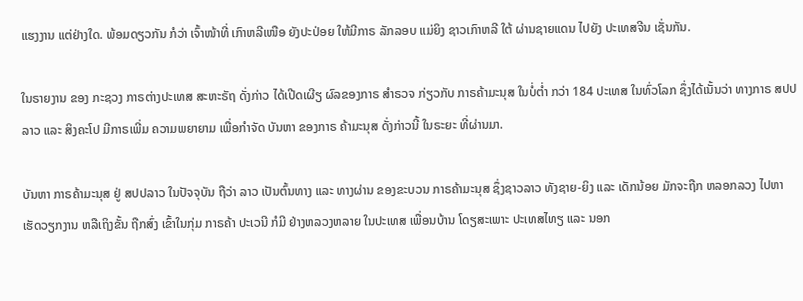ແຮງງານ ແຕ່ຢ່າງໃດ. ພ້ອມດຽວກັນ ກໍວ່າ ເຈົ້າໜ້າທີ່ ເກົາຫລີເໜືອ ຍັງປະປ່ອຍ ໃຫ້ມີກາຣ ລັກລອບ ແມ່ຍິງ ຊາວເກົາຫລີ ໃຕ້ ຜ່ານຊາຍແດນ ໄປຍັງ ປະເທສຈີນ ເຊັ່ນກັນ.

ໃນຣາຍງານ ຂອງ ກະຊວງ ກາຣຕ່າງປະເທສ ສະຫະຣັຖ ດັ່ງກ່າວ ໄດ້ເປີດເຜີຽ ຜົລຂອງກາຣ ສຳຣວຈ ກ່ຽວກັບ ກາຣຄ້າມະນຸສ ໃນບໍ່ຕໍ່າ ກວ່າ 184 ປະເທສ ໃນທົ່ວໂລກ ຊຶ່ງໄດ້ເນັ້ນວ່າ ທາງກາຣ ສປປລາວ ແລະ ສິງຄະໂປ ມີກາຣເພີ່ມ ຄວາມພຍາຍາມ ເພື່ອກຳຈັດ ບັນຫາ ຂອງກາຣ ຄ້າມະນຸສ ດັ່ງກ່າວນີ້ ໃນຣະຍະ ທີ່ຜ່ານມາ.

ບັນຫາ ກາຣຄ້າມະນຸສ ຢູ່ ສປປລາວ ໃນປັຈຈຸບັນ ຖືວ່າ ລາວ ເປັນຕົ້ນທາງ ແລະ ທາງຜ່ານ ຂອງຂະບວນ ກາຣຄ້າມະນຸສ ຊຶ່ງຊາວລາວ ທັງຊາຍ-ຍິງ ແລະ ເດັກນ້ອຍ ມັກຈະຖືກ ຫລອກລວງ ໄປຫາ ເຮັດວຽກງານ ຫລືເຖິງຂັ້ນ ຖືກສົ່ງ ເຂົ້າໃນກຸ່ມ ກາຣຄ້າ ປະເວນີ ກໍມີ ຢ່າງຫລວງຫລາຍ ໃນປະເທສ ເພື່ອນບ້ານ ໂດຽສະເພາະ ປະເທສໄທຽ ແລະ ນອກ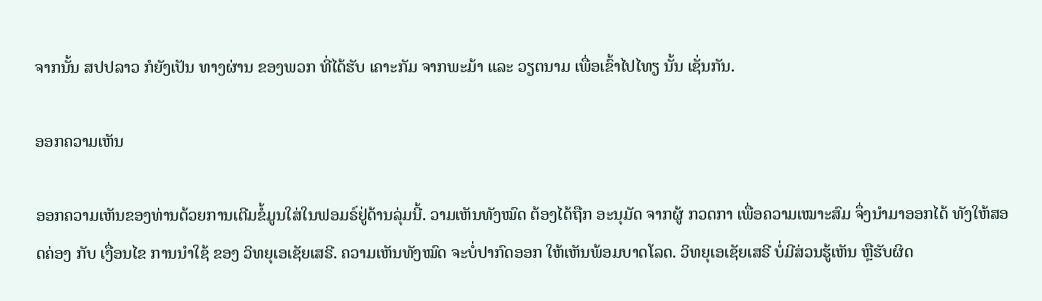ຈາກນັ້ນ ສປປລາວ ກໍຍັງເປັນ ທາງຜ່ານ ຂອງພວກ ທີ່ໄດ້ຮັບ ເຄາະກັມ ຈາກພະມ້າ ແລະ ວຽຕນາມ ເພື່ອເຂົ້າໄປໄທຽ ນັ້ນ ເຊັ່ນກັນ.

ອອກຄວາມເຫັນ

ອອກຄວາມເຫັນຂອງທ່ານດ້ວຍການເຕີມຂໍ້ມູນໃສ່ໃນຟອມຣ໌ຢູ່ດ້ານລຸ່ມນີ້. ວາມເຫັນທັງໝົດ ຕ້ອງໄດ້ຖືກ ອະນຸມັດ ຈາກຜູ້ ກວດກາ ເພື່ອຄວາມເໝາະສົມ ຈຶ່ງນໍາມາອອກໄດ້ ທັງໃຫ້ສອດຄ່ອງ ກັບ ເງື່ອນໄຂ ການນຳໃຊ້ ຂອງ ວິທຍຸເອເຊັຍເສຣີ. ຄວາມເຫັນທັງໝົດ ຈະບໍ່ປາກົດອອກ ໃຫ້ເຫັນພ້ອມບາດໂລດ. ວິທຍຸເອເຊັຍເສຣີ ບໍ່ມີສ່ວນຮູ້ເຫັນ ຫຼືຮັບຜິດ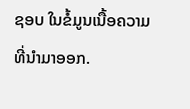ຊອບ ໃນຂໍ້ມູນເນື້ອຄວາມ ທີ່ນໍາມາອອກ.